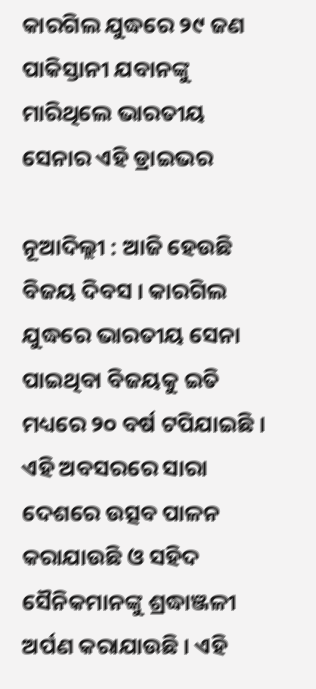କାରଗିଲ ଯୁଦ୍ଧରେ ୨୯ ଜଣ ପାକିସ୍ତାନୀ ଯବାନଙ୍କୁ ମାରିଥିଲେ ଭାରତୀୟ ସେନାର ଏହି ଡ୍ରାଇଭର

ନୂଆଦିଲ୍ଲୀ : ଆଜି ହେଉଛି ବିଜୟ ଦିବସ । କାରଗିଲ ଯୁଦ୍ଧରେ ଭାରତୀୟ ସେନା ପାଇଥିବା ବିଜୟକୁ ଇତି ମଧ୍ୟରେ ୨୦ ବର୍ଷ ଟପିଯାଇଛି । ଏହି ଅବସରରେ ସାରା ଦେଶରେ ଉତ୍ସବ ପାଳନ କରାଯାଉଛି ଓ ସହିଦ ସୈନିକମାନଙ୍କୁ ଶ୍ରଦ୍ଧାଞ୍ଜଳୀ ଅର୍ପଣ କରାଯାଉଛି । ଏହି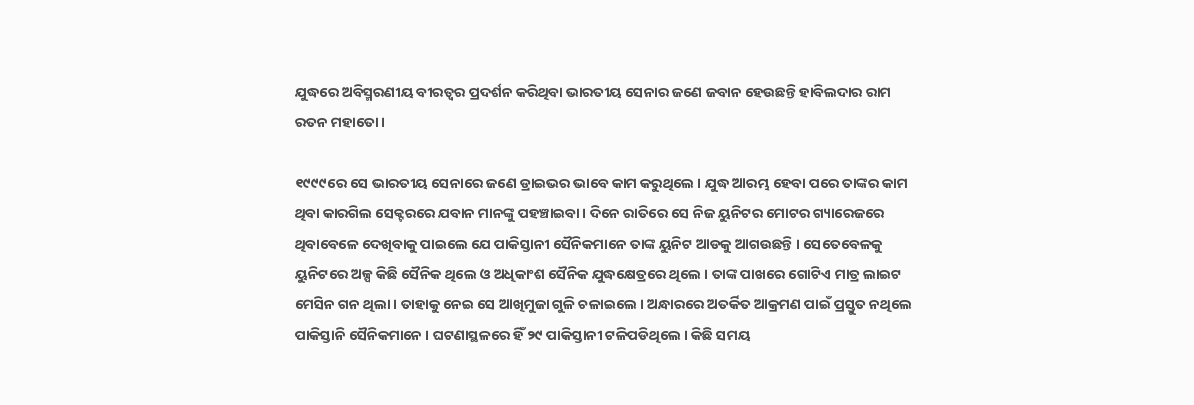ଯୁଦ୍ଧରେ ଅବିସ୍ମରଣୀୟ ବୀରତ୍ୱର ପ୍ରଦର୍ଶନ କରିଥିବା ଭାରତୀୟ ସେନାର ଜଣେ ଜବାନ ହେଉଛନ୍ତି ହାବିଲଦାର ରାମ ରତନ ମହାତୋ ।

୧୯୯୯ରେ ସେ ଭାରତୀୟ ସେନାରେ ଜଣେ ଡ୍ରାଇଭର ଭାବେ କାମ କରୁଥିଲେ । ଯୁଦ୍ଧ ଆରମ୍ଭ ହେବା ପରେ ତାଙ୍କର କାମ ଥିବା କାରଗିଲ ସେକ୍ଟରରେ ଯବାନ ମାନଙ୍କୁ ପହଞ୍ଚାଇବା । ଦିନେ ରାତିରେ ସେ ନିଜ ୟୁନିଟର ମୋଟର ଗ୍ୟାରେଜରେ ଥିବାବେଳେ ଦେଖିବାକୁ ପାଇଲେ ଯେ ପାକିସ୍ତାନୀ ସୈନିକମାନେ ତାଙ୍କ ୟୁନିଟ ଆଡକୁ ଆଗଉଛନ୍ତି । ସେତେବେଳକୁ ୟୁନିଟରେ ଅଳ୍ପ କିଛି ସୈନିକ ଥିଲେ ଓ ଅଧିକାଂଶ ସୈନିକ ଯୁଦ୍ଧକ୍ଷେତ୍ରରେ ଥିଲେ । ତାଙ୍କ ପାଖରେ ଗୋଟିଏ ମାତ୍ର ଲାଇଟ ମେସିନ ଗନ ଥିଲା । ତାହାକୁ ନେଇ ସେ ଆଖିମୁଜା ଗୁଳି ଚଳାଇଲେ । ଅନ୍ଧାରରେ ଅତର୍କିତ ଆକ୍ରମଣ ପାଇଁ ପ୍ରସ୍ତୁତ ନଥିଲେ ପାକିସ୍ତାନି ସୈନିକମାନେ । ଘଟଣାସ୍ଥଳରେ ହିଁ ୨୯ ପାକିସ୍ତାନୀ ଟଳିପଡିଥିଲେ । କିଛି ସମୟ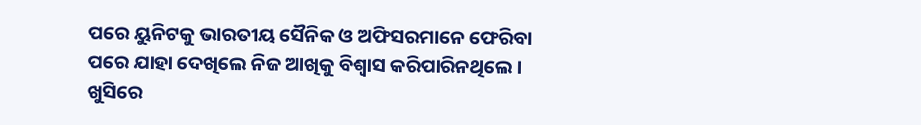ପରେ ୟୁନିଟକୁ ଭାରତୀୟ ସୈନିକ ଓ ଅଫିସରମାନେ ଫେରିବା ପରେ ଯାହା ଦେଖିଲେ ନିଜ ଆଖିକୁ ବିଶ୍ୱାସ କରିପାରିନଥିଲେ । ଖୁସିରେ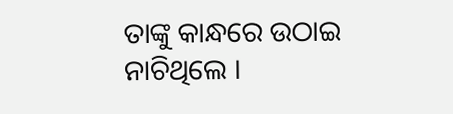ତାଙ୍କୁ କାନ୍ଧରେ ଉଠାଇ ନାଚିଥିଲେ ।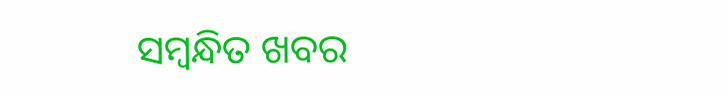ସମ୍ବନ୍ଧିତ ଖବର